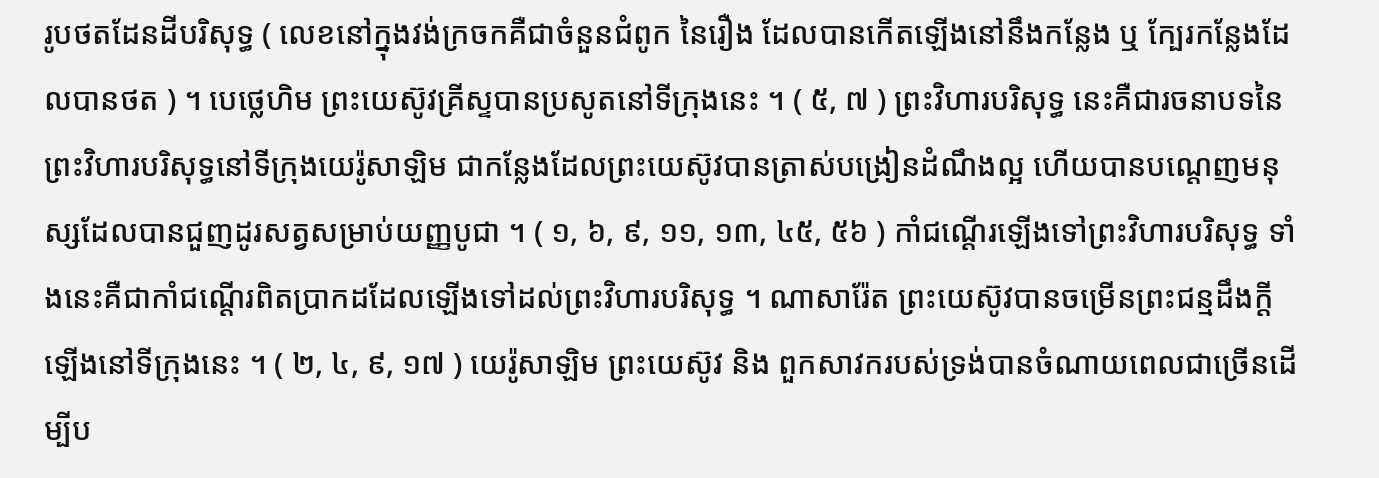រូបថតដែនដីបរិសុទ្ធ ( លេខនៅក្នុងវង់ក្រចកគឺជាចំនួនជំពូក នៃរឿង ដែលបានកើតឡើងនៅនឹងកន្លែង ឬ ក្បែរកន្លែងដែលបានថត ) ។ បេថ្លេហិម ព្រះយេស៊ូវគ្រីស្ទបានប្រសូតនៅទីក្រុងនេះ ។ ( ៥, ៧ ) ព្រះវិហារបរិសុទ្ធ នេះគឺជារចនាបទនៃព្រះវិហារបរិសុទ្ធនៅទីក្រុងយេរ៉ូសាឡិម ជាកន្លែងដែលព្រះយេស៊ូវបានត្រាស់បង្រៀនដំណឹងល្អ ហើយបានបណ្ដេញមនុស្សដែលបានជួញដូរសត្វសម្រាប់យញ្ញបូជា ។ ( ១, ៦, ៩, ១១, ១៣, ៤៥, ៥៦ ) កាំជណ្ដើរឡើងទៅព្រះវិហារបរិសុទ្ធ ទាំងនេះគឺជាកាំជណ្ដើរពិតប្រាកដដែលឡើងទៅដល់ព្រះវិហារបរិសុទ្ធ ។ ណាសារ៉ែត ព្រះយេស៊ូវបានចម្រើនព្រះជន្មដឹងក្ដីឡើងនៅទីក្រុងនេះ ។ ( ២, ៤, ៩, ១៧ ) យេរ៉ូសាឡិម ព្រះយេស៊ូវ និង ពួកសាវករបស់ទ្រង់បានចំណាយពេលជាច្រើនដើម្បីប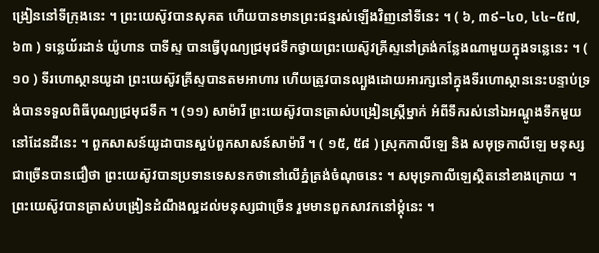ង្រៀននៅទីក្រុងនេះ ។ ព្រះយេស៊ូវបានសុគត ហើយបានមានព្រះជន្មរស់ឡើងវិញនៅទីនេះ ។ ( ៦, ៣៩–៤០, ៤៤–៥៧, ៦៣ ) ទន្លេយ័រដាន់ យ៉ូហាន បាទីស្ទ បានធ្វើបុណ្យជ្រមុជទឹកថ្វាយព្រះយេស៊ូវគ្រីស្ទនៅត្រង់កន្លែងណាមួយក្នុងទន្លេនេះ ។ ( ១០ ) ទីរហោស្ថានយូដា ព្រះយេស៊ូវគ្រីស្ទបានតមអាហារ ហើយត្រូវបានល្បួងដោយអារក្សនៅក្នុងទីរហោស្ថាននេះបន្ទាប់ទ្រង់បានទទួលពិធីបុណ្យជ្រមុជទឹក ។ (១១) សាម៉ារី ព្រះយេស៊ូវបានត្រាស់បង្រៀនស្ត្រីម្នាក់ អំពីទឹករស់នៅឯអណ្ដូងទឹកមួយនៅដែនដីនេះ ។ ពួកសាសន៍យូដាបានស្អប់ពួកសាសន៍សាម៉ារី ។ ( ១៥, ៥៨ ) ស្រុកកាលីឡេ និង សមុទ្រកាលីឡេ មនុស្សជាច្រើនបានជឿថា ព្រះយេស៊ូវបានប្រទានទេសនកថានៅលើភ្នំត្រង់ចំណុចនេះ ។ សមុទ្រកាលីឡេស្ថិតនៅខាងក្រោយ ។ ព្រះយេស៊ូវបានត្រាស់បង្រៀនដំណឹងល្អដល់មនុស្សជាច្រើន រួមមានពួកសាវកនៅម្ដុំនេះ ។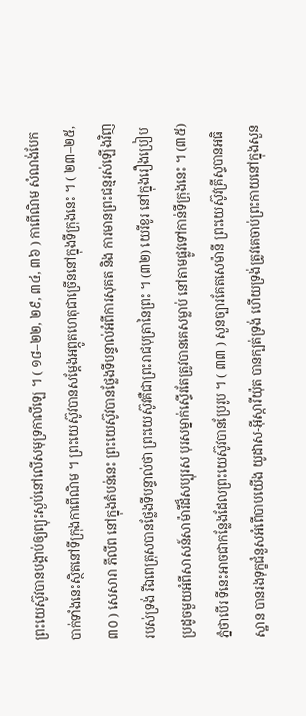ព្រះយេស៊ូវបានបង្គាប់ឲ្យព្យុះស្ងប់នៅលើសមុទ្រកាលីឡេ ។ ( ១៨–២២, ២៩, ៣៤, ៣៦ ) កាពើណិម សំណង់បែកបាក់ទាំងនេះស្ថិតនៅទីក្រុងកាពើណិម ។ ព្រះយេស៊ូវបានសម្ដែងអព្ភូតហេតុជាច្រើននៅក្នុងទីក្រុងនេះ ។ ( ២៣–២៥, ៣០ ) សេសារា ភីលីព នៅក្នុងតំបន់នេះ ព្រះយេស៊ូវបានថ្លែងទីបន្ទាល់អំពីការសុគត និង ការមានព្រះជន្មរស់ឡើងវិញរបស់ទ្រង់ រីឯពេត្រុសបានថ្លែងទីបន្ទាល់ថា ព្រះយេស៊ូវគឺជាព្រះរាជបុត្រានៃព្រះ ។ (៣២) យេរីខូរ នៅក្នុងរឿងប្រៀបប្រដូចមួយអំពីសាសន៍សាម៉ារីដ៏សប្បុរស បុរសម្នាក់ស្ទើរតែត្រូវបានគេសម្លាប់ នៅតាមផ្លូវទៅកាន់ទីក្រុងនេះ ។ (៣៥) ភ្នំថាបើរ ទីនេះអាចជាកន្លែងដែលព្រះយេស៊ូវបានប្រែរូប ។ ( ៣៣ ) សួនច្បារគែតសេម៉ានី ព្រះយេស៊ូវគ្រីស្ទបានអធិស្ឋាន បានរងទុក្ខជំនួសអំពើបាបយើង យូដាស-អ៊ីស្ការីយ៉ុត បានក្បត់ទ្រង់ ហើយទ្រង់ត្រូវគេចាប់ព្រះកាយនៅក្នុងសួន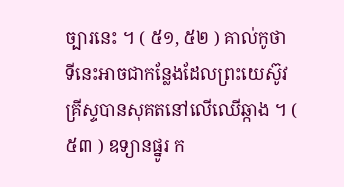ច្បារនេះ ។ ( ៥១, ៥២ ) គាល់កូថា ទីនេះអាចជាកន្លែងដែលព្រះយេស៊ូវគ្រីស្ទបានសុគតនៅលើឈើឆ្កាង ។ ( ៥៣ ) ឧទ្យានផ្នូរ ក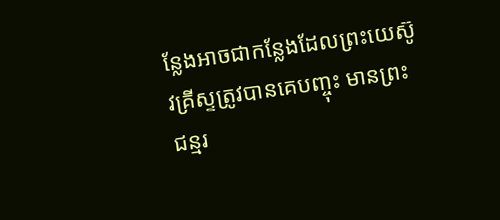ន្លែងអាចជាកន្លែងដែលព្រះយេស៊ូវគ្រីស្ទត្រូវបានគេបញ្ចុះ មានព្រះជន្មរ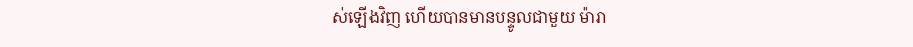ស់ឡើងវិញ ហើយបានមានបន្ទូលជាមួយ ម៉ារា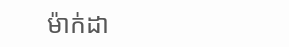ម៉ាក់ដា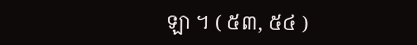ឡា ។ ( ៥៣, ៥៤ )